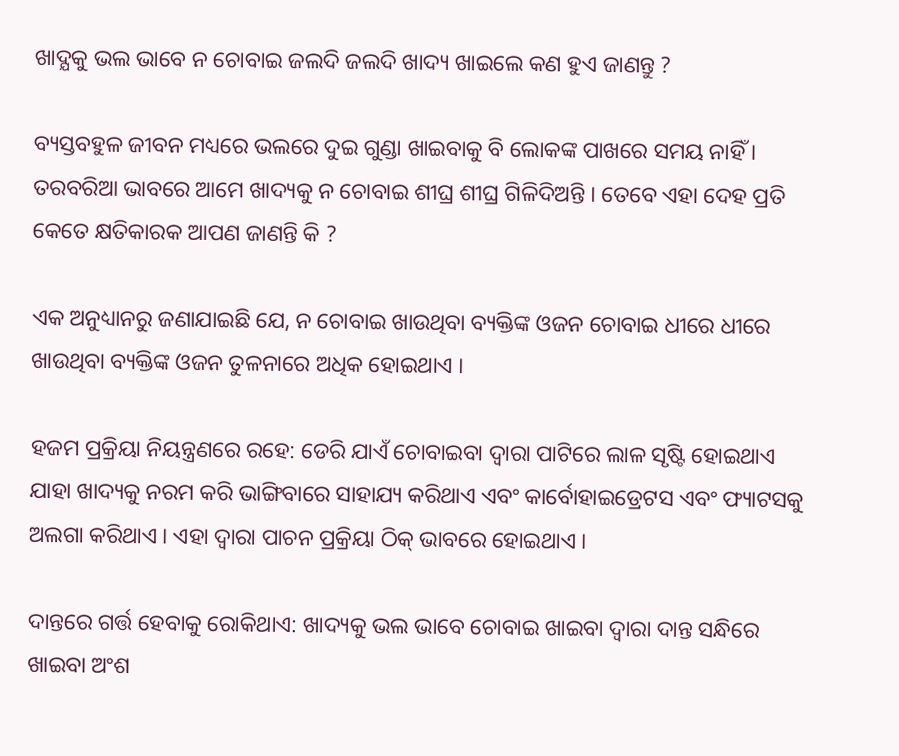ଖାଦ୍ଯକୁ ଭଲ ଭାବେ ନ ଚୋବାଇ ଜଲଦି ଜଲଦି ଖାଦ୍ୟ ଖାଇଲେ କଣ ହୁଏ ଜାଣନ୍ତୁ ?

ବ୍ୟସ୍ତବହୁଳ ଜୀବନ ମଧ୍ୟରେ ଭଲରେ ଦୁଇ ଗୁଣ୍ଡା ଖାଇବାକୁ ବି ଲୋକଙ୍କ ପାଖରେ ସମୟ ନାହିଁ । ତରବରିଆ ଭାବରେ ଆମେ ଖାଦ୍ୟକୁ ନ ଚୋବାଇ ଶୀଘ୍ର ଶୀଘ୍ର ଗିଳିଦିଅନ୍ତି । ତେବେ ଏହା ଦେହ ପ୍ରତି କେତେ କ୍ଷତିକାରକ ଆପଣ ଜାଣନ୍ତି କି ?

ଏକ ଅନୁଧ୍ୟାନରୁ ଜଣାଯାଇଛି ଯେ, ନ ଚୋବାଇ ଖାଉଥିବା ବ୍ୟକ୍ତିଙ୍କ ଓଜନ ଚୋବାଇ ଧୀରେ ଧୀରେ ଖାଉଥିବା ବ୍ୟକ୍ତିଙ୍କ ଓଜନ ତୁଳନାରେ ଅଧିକ ହୋଇଥାଏ ।

ହଜମ ପ୍ରକ୍ରିୟା ନିୟନ୍ତ୍ରଣରେ ରହେ: ଡେରି ଯାଏଁ ଚୋବାଇବା ଦ୍ବାରା ପାଟିରେ ଲାଳ ସୃଷ୍ଟି ହୋଇଥାଏ ଯାହା ଖାଦ୍ୟକୁ ନରମ କରି ଭାଙ୍ଗିବାରେ ସାହାଯ୍ୟ କରିଥାଏ ଏବଂ କାର୍ବୋହାଇଡ୍ରେଟସ ଏବଂ ଫ୍ୟାଟସକୁ ଅଲଗା କରିଥାଏ । ଏହା ଦ୍ବାରା ପାଚନ ପ୍ରକ୍ରିୟା ଠିକ୍ ଭାବରେ ହୋଇଥାଏ ।

ଦାନ୍ତରେ ଗର୍ତ୍ତ ହେବାକୁ ରୋକିଥାଏ: ଖାଦ୍ୟକୁ ଭଲ ଭାବେ ଚୋବାଇ ଖାଇବା ଦ୍ବାରା ଦାନ୍ତ ସନ୍ଧିରେ ଖାଇବା ଅଂଶ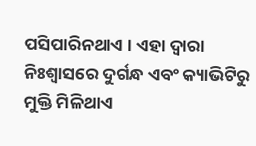ପସିପାରିନଥାଏ । ଏହା ଦ୍ବାରା ନିଃଶ୍ବାସରେ ଦୁର୍ଗନ୍ଧ ଏବଂ କ୍ୟାଭିଟିରୁ ମୁକ୍ତି ମିଳିଥାଏ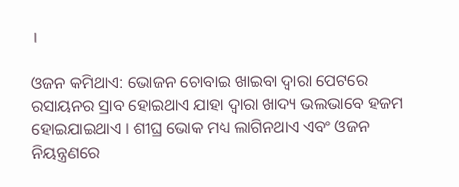।

ଓଜନ କମିଥାଏ: ଭୋଜନ ଚୋବାଇ ଖାଇବା ଦ୍ବାରା ପେଟରେ ରସାୟନର ସ୍ରାବ ହୋଇଥାଏ ଯାହା ଦ୍ବାରା ଖାଦ୍ୟ ଭଲଭାବେ ହଜମ ହୋଇଯାଇଥାଏ । ଶୀଘ୍ର ଭୋକ ମଧ୍ୟ ଲାଗିନଥାଏ ଏବଂ ଓଜନ ନିୟନ୍ତ୍ରଣରେ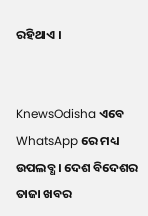ରହିଥାଏ ।


KnewsOdisha ଏବେ WhatsApp ରେ ମଧ୍ୟ ଉପଲବ୍ଧ । ଦେଶ ବିଦେଶର ତାଜା ଖବର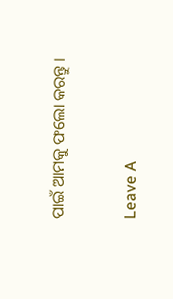ପାଇଁ ଆମକୁ ଫଲୋ କରନ୍ତୁ ।

Leave A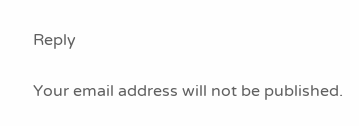Reply

Your email address will not be published.